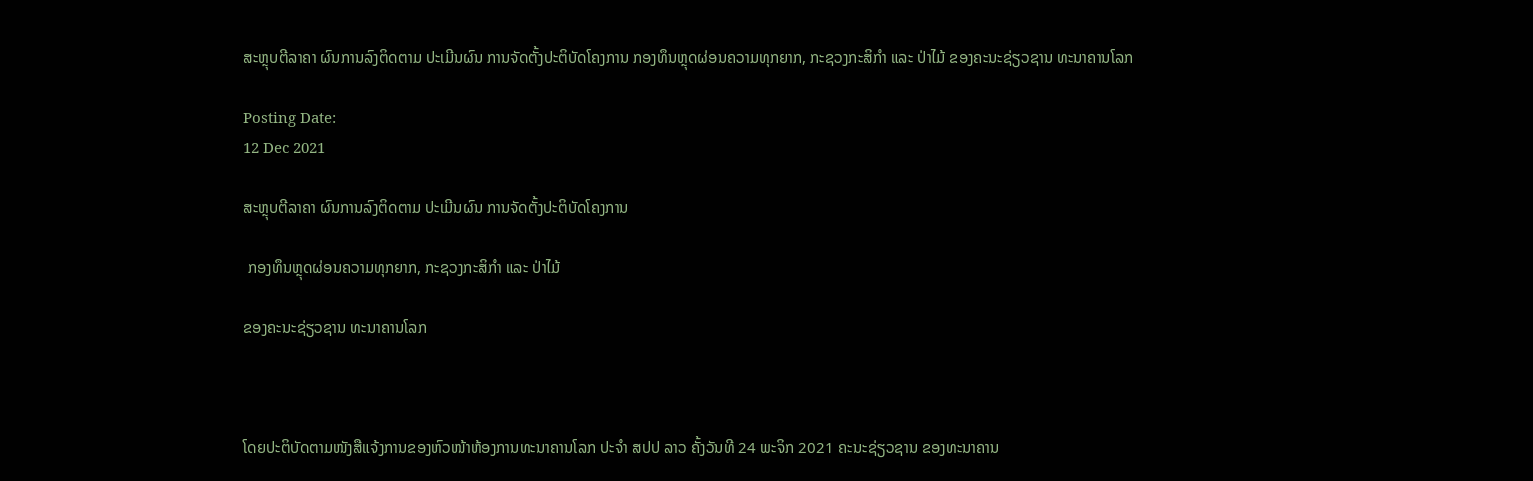ສະຫຼຸບຕີລາຄາ ຜົນການລົງຕິດຕາມ ປະເມີນຜົນ ການຈັດຕັ້ງປະຕິບັດໂຄງການ ກອງທຶນຫຼຸດຜ່ອນຄວາມທຸກຍາກ, ກະຊວງກະສິກໍາ ແລະ ປ່າໄມ້ ຂອງຄະນະຊ່ຽວຊານ ທະນາຄານໂລກ

Posting Date:
12 Dec 2021

ສະຫຼຸບຕີລາຄາ ຜົນການລົງຕິດຕາມ ປະເມີນຜົນ ການຈັດຕັ້ງປະຕິບັດໂຄງການ

 ກອງທຶນຫຼຸດຜ່ອນຄວາມທຸກຍາກ, ກະຊວງກະສິກໍາ ແລະ ປ່າໄມ້

ຂອງຄະນະຊ່ຽວຊານ ທະນາຄານໂລກ



ໂດຍປະຕິບັດຕາມໜັງສືແຈ້ງການຂອງຫົວໜ້າຫ້ອງການທະນາຄານໂລກ ປະຈໍາ ສປປ ລາວ ຄັ້ງວັນທີ 24 ພະຈິກ 2021 ຄະນະຊ່ຽວຊານ ຂອງທະນາຄານ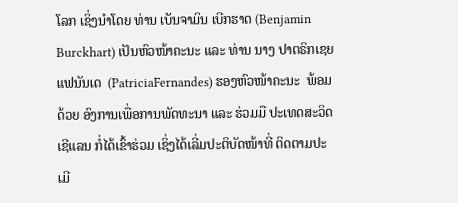ໂລກ ເຊິ່ງນໍາໂດຍ ທ່ານ ເບັນຈາມິນ ເບີກຮາດ (Benjamin Burckhart) ເປັນຫົວໜ້າຄະນະ ແລະ ທ່ານ ນາງ ປາຕຣິກເຊຍ ແຟນັນເດ  (PatriciaFernandes) ຮອງຫົວໜ້າຄະນະ  ພ້ອມດ້ວຍ ອົງການເພື່ອການພັດທະນາ ແລະ ຮ່ວມມື ປະເທດສະວິດເຊີແລນ ກໍ່ໄດ້ເຂົ້າຮ່ວມ ເຊິ່ງໄດ້ເລີ່ມປະຕິບັດໜ້າທີ່ ຕິດຕາມປະເມີ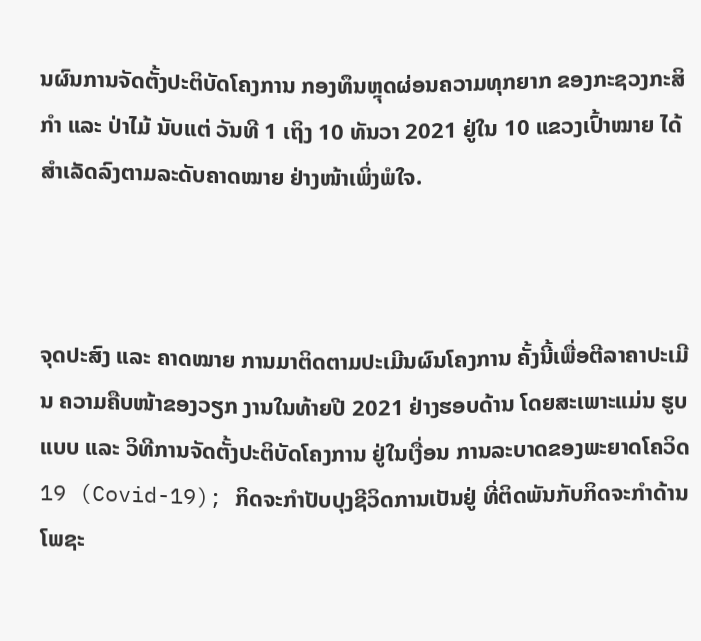ນຜົນການຈັດຕັ້ງປະຕິບັດໂຄງການ ກອງທຶນຫຼຸດຜ່ອນຄວາມທຸກຍາກ ຂອງກະຊວງກະສິກໍາ ແລະ ປ່າໄມ້ ນັບແຕ່ ວັນທີ 1 ເຖິງ 10 ທັນວາ 2021 ຢູ່ໃນ 10 ແຂວງເປົ້າໝາຍ ໄດ້ສໍາເລັດລົງຕາມລະດັບຄາດໝາຍ ຢ່າງໜ້າເພິ່ງພໍໃຈ.



ຈຸດປະສົງ ແລະ ຄາດໝາຍ ການມາຕິດຕາມປະເມີນຜົນໂຄງການ ຄັ້ງນີ້ເພື່ອຕີລາຄາປະເມີນ ຄວາມຄືບໜ້າຂອງວຽກ ງານໃນທ້າຍປີ 2021 ຢ່າງຮອບດ້ານ ໂດຍສະເພາະແມ່ນ ຮູບແບບ ແລະ ວິທີການຈັດຕັ້ງປະຕິບັດໂຄງການ ຢູ່ໃນເງື່ອນ ການລະບາດຂອງພະຍາດໂຄວິດ 19 (Covid-19); ກິດຈະກໍາປັບປຸງຊີວິດການເປັນຢູ່ ທີ່ຕິດພັນກັບກິດຈະກໍາດ້ານ ໂພຊະ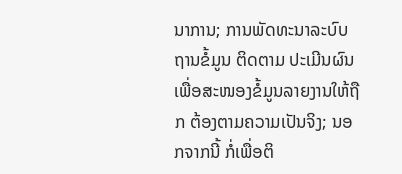ນາການ; ການພັດທະນາລະບົບຖານຂໍ້ມູນ ຕິດຕາມ ປະເມີນຜົນ ເພື່ອສະໜອງຂໍ້ມູນລາຍງານໃຫ້ຖືກ ຕ້ອງຕາມຄວາມເປັນຈິງ; ນອກຈາກນີ້ ກໍ່ເພື່ອຕິ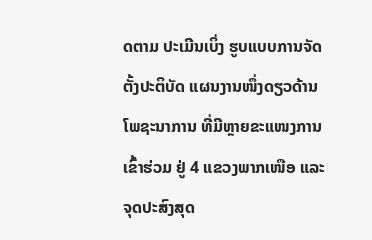ດຕາມ ປະເມີນເບິ່ງ ຮູບແບບການຈັດຕັ້ງປະຕິບັດ ແຜນງານໜຶ່ງດຽວດ້ານໂພຊະນາການ ທີ່ມີຫຼາຍຂະແໜງການເຂົ້າຮ່ວມ ຢູ່ 4 ແຂວງພາກເໜືອ ແລະ ຈຸດປະສົງສຸດ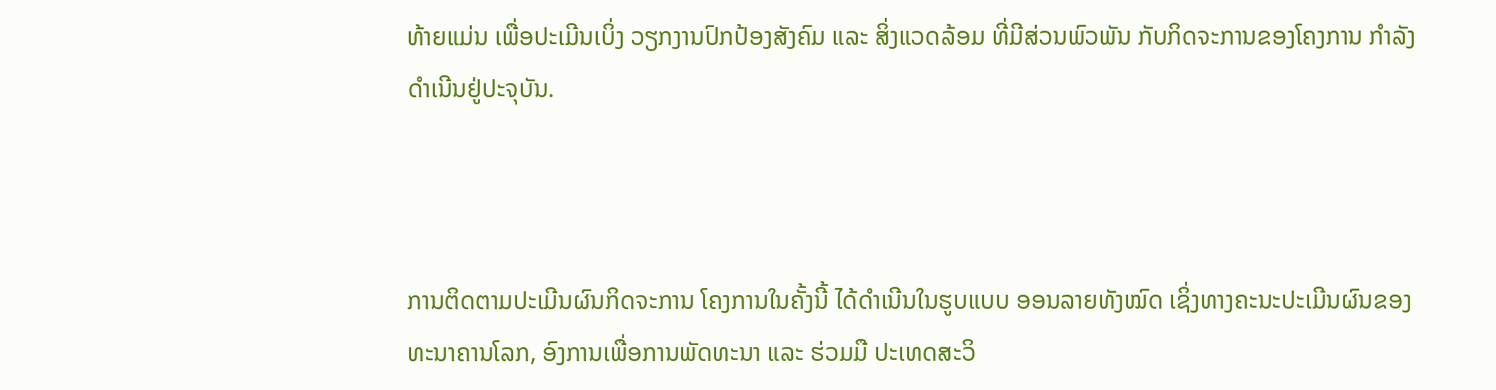ທ້າຍແມ່ນ ເພື່ອປະເມີນເບິ່ງ ວຽກງານປົກປ້ອງສັງຄົມ ແລະ ສິ່ງແວດລ້ອມ ທີ່ມີສ່ວນພົວພັນ ກັບກິດຈະການຂອງໂຄງການ ກໍາລັງດໍາເນີນຢູ່ປະຈຸບັນ.



ການຕິດຕາມປະເມີນຜົນກິດຈະການ ໂຄງການໃນຄັ້ງນີ້ ໄດ້ດໍາເນີນໃນຮູບແບບ ອອນລາຍທັງໝົດ ເຊິ່ງທາງຄະນະປະເມີນຜົນຂອງ ທະນາຄານໂລກ, ອົງການເພື່ອການພັດທະນາ ແລະ ຮ່ວມມື ປະເທດສະວິ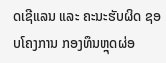ດເຊີແລນ ແລະ ຄະນະຮັບຜິດ ຊອບໂຄງການ ກອງທຶນຫຼຸດຜ່ອ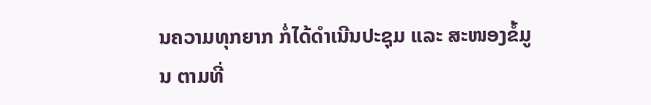ນຄວາມທຸກຍາກ ກໍ່ໄດ້ດໍາເນີນປະຊຸມ ແລະ ສະໜອງຂໍ້ມູນ ຕາມທີ່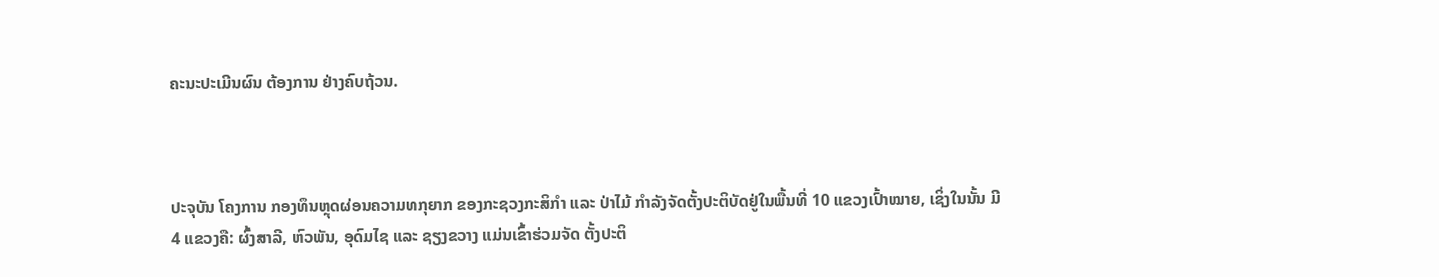ຄະນະປະເມີນຜົນ ຕ້ອງການ ຢ່າງຄົບຖ້ວນ.



ປະຈຸບັນ ໂຄງການ ກອງທຶນຫຼຸດຜ່ອນຄວາມທກຸຍາກ ຂອງກະຊວງກະສິກໍາ ແລະ ປ່າໄມ້ ກໍາລັງຈັດຕັ້ງປະຕິບັດຢູ່ໃນພື້ນທີ່ 10 ແຂວງເປົ້າໝາຍ, ເຊິ່ງໃນນັ້ນ ມີ 4 ແຂວງຄື: ຜົ້ງສາລີ, ຫົວພັນ, ອຸດົມໄຊ ແລະ ຊຽງຂວາງ ແມ່ນເຂົ້າຮ່ວມຈັດ ຕັ້ງປະຕິ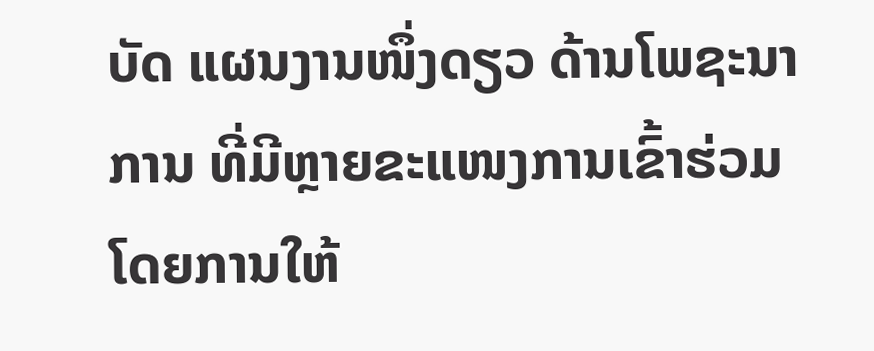ບັດ ແຜນງານໜຶ່ງດຽວ ດ້ານໂພຊະນາການ ທີ່ມີຫຼາຍຂະແໜງການເຂົ້າຮ່ວມ ໂດຍການໃຫ້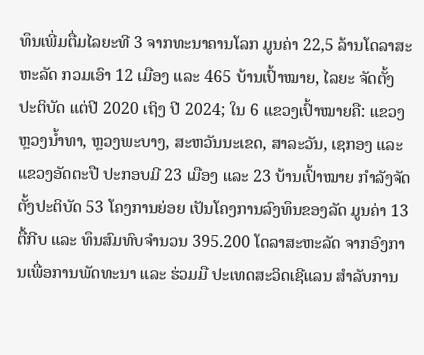ທຶນເພີ່ມຕື່ມໄລຍະທີ 3 ຈາກທະນາຄານໂລກ ມູນຄ່າ 22,5 ລ້ານໂດລາສະຫະລັດ ກວມເອົາ 12 ເມືອງ ແລະ 465 ບ້ານເປົ້າໝາຍ, ໄລຍະ ຈັດຕັ້ງປະຕິບັດ ແຕ່ປີ 2020 ເຖິງ ປີ 2024; ໃນ 6 ແຂວງເປົ້າໝາຍຄື: ແຂວງຫຼວງນໍ້າທາ, ຫຼວງພະບາງ, ສະຫວັນນະເຂດ, ສາລະວັນ, ເຊກອງ ແລະ ແຂວງອັດຕະປື ປະກອບມີ 23 ເມືອງ ແລະ 23 ບ້ານເປົ້າໝາຍ ກໍາລັງຈັດຕັ້ງປະຕິບັດ 53 ໂຄງການຍ່ອຍ ເປັນໂຄງການລົງທຶນຂອງລັດ ມູນຄ່າ 13 ຕື້ກີບ ແລະ ທຶນສົມທົບຈໍານວນ 395.200 ໂດລາສະຫະລັດ ຈາກອົງການເພື່ອການພັດທະນາ ແລະ ຮ່ວມມື ປະເທດສະວິດເຊີແລນ ສໍາລັບການ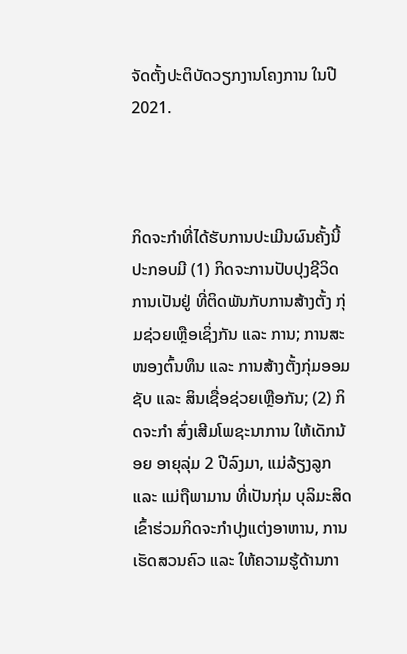ຈັດຕັ້ງປະຕິບັດວຽກງານໂຄງການ ໃນປີ 2021.



ກິດຈະກໍາທີ່ໄດ້ຮັບການປະເມີນຜົນຄັ້ງນີ້ ປະກອບມີ (1) ກິດຈະການປັບປຸງຊີວິດການເປັນຢູ່ ທີ່ຕິດພັນກັບການສ້າງຕັ້ງ ກຸ່ມຊ່ວຍເຫຼືອເຊິ່ງກັນ ແລະ ການ; ການສະໜອງຕົ້ນທຶນ ແລະ ການສ້າງຕັ້ງກຸ່ມອອມຊັບ ແລະ ສິນເຊື່ອຊ່ວຍເຫຼືອກັນ; (2) ກິດຈະກໍາ ສົ່ງເສີມໂພຊະນາການ ໃຫ້ເດັກນ້ອຍ ອາຍຸລຸ່ມ 2 ປີລົງມາ, ແມ່ລ້ຽງລູກ ແລະ ແມ່ຖືພາມານ ທີ່ເປັນກຸ່ມ ບຸລິມະສິດ ເຂົ້າຮ່ວມກິດຈະກໍາປຸງແຕ່ງອາຫານ, ການເຮັດສວນຄົວ ແລະ ໃຫ້ຄວາມຮູ້ດ້ານກາ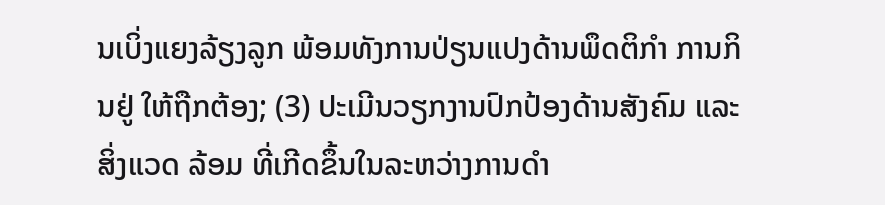ນເບິ່ງແຍງລ້ຽງລູກ ພ້ອມທັງການປ່ຽນແປງດ້ານພຶດຕິກໍາ ການກິນຢູ່ ໃຫ້ຖືກຕ້ອງ; (3) ປະເມີນວຽກງານປົກປ້ອງດ້ານສັງຄົມ ແລະ ສິ່ງແວດ ລ້ອມ ທີ່ເກີດຂຶ້ນໃນລະຫວ່າງການດໍາ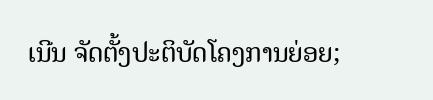ເນີນ ຈັດຕັ້ງປະຕິບັດໂຄງການຍ່ອຍ;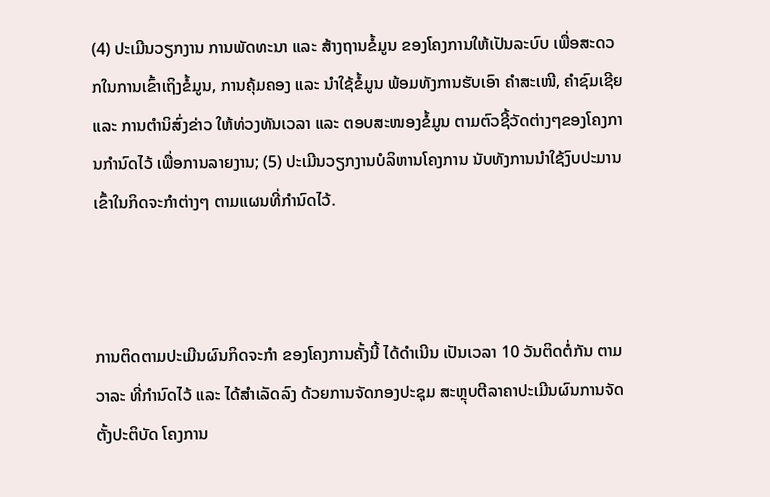(4) ປະເມີນວຽກງານ ການພັດທະນາ ແລະ ສ້າງຖານຂໍ້ມູນ ຂອງໂຄງການໃຫ້ເປັນລະບົບ ເພື່ອສະດວກໃນການເຂົ້າເຖິງຂໍ້ມູນ, ການຄຸ້ມຄອງ ແລະ ນໍາໃຊ້ຂໍ້ມູນ ພ້ອມທັງການຮັບເອົາ ຄໍາສະເໜີ, ຄໍາຊົມເຊີຍ ແລະ ການຕໍານິສົ່ງຂ່າວ ໃຫ້ທ່ວງທັນເວລາ ແລະ ຕອບສະໜອງຂໍ້ມູນ ຕາມຕົວຊີ້ວັດຕ່າງໆຂອງໂຄງການກໍານົດໄວ້ ເພື່ອການລາຍງານ; (5) ປະເມີນວຽກງານບໍລິຫານໂຄງການ ນັບທັງການນໍາໃຊ້ງົບປະມານ ເຂົ້າໃນກິດຈະກໍາຕ່າງໆ ຕາມແຜນທີ່ກໍານົດໄວ້.



ການຕິດຕາມປະເມີນຜົນກິດຈະກໍາ ຂອງໂຄງການຄັ້ງນີ້ ໄດ້ດໍາເນີນ ເປັນເວລາ 10 ວັນຕິດຕໍ່ກັນ ຕາມວາລະ ທີ່ກໍານົດໄວ້ ແລະ ໄດ້ສໍາເລັດລົງ ດ້ວຍການຈັດກອງປະຊຸມ ສະຫຼຸບຕີລາຄາປະເມີນຜົນການຈັດຕັ້ງປະຕິບັດ ໂຄງການ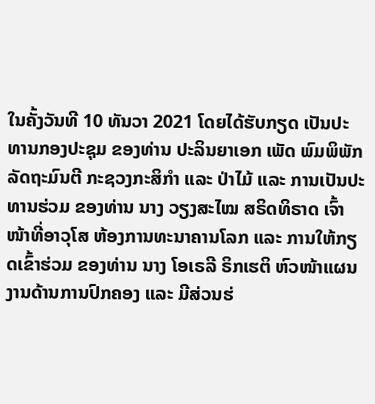ໃນຄັ້ງວັນທີ 10 ທັນວາ 2021 ໂດຍໄດ້ຮັບກຽດ ເປັນປະທານກອງປະຊຸມ ຂອງທ່ານ ປະລິນຍາເອກ ເພັດ ພົມພິພັກ ລັດຖະມົນຕີ ກະຊວງກະສິກໍາ ແລະ ປ່າໄມ້ ແລະ ການເປັນປະທານຮ່ວມ ຂອງທ່ານ ນາງ ວຽງສະໄໝ ສຣິດທິຣາດ ເຈົ້າໜ້າທີ່ອາວຸໂສ ຫ້ອງການທະນາຄານໂລກ ແລະ ການໃຫ້ກຽດເຂົ້າຮ່ວມ ຂອງທ່ານ ນາງ ໂອເຣລີ ຣິກເຮຕິ ຫົວໜ້າແຜນງານດ້ານການປົກຄອງ ແລະ ມີສ່ວນຮ່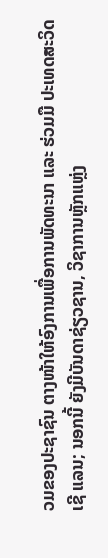ວມຂອງປະຊາຊົນ ຕາງໜ້າໃຫ້ອົງການເພື່ອການພັດທະນາ ແລະ ຮ່ວມມື ປະເທດສະວິດເຊີ ແລນ; ນອກນີ້ ຍັງມີບັນດາຊ່ຽວຊານ, ວິຊາການຫຼັກແຫຼ່ງ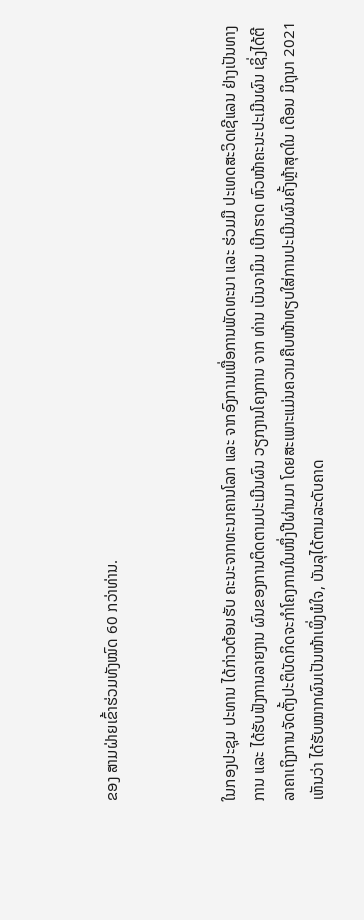ຂອງ ສາມຝ່າຍເຂົ້າຮ່ວມທັງໝົດ 60 ກວ່າທ່ານ.



ໃນກອງປະຊຸມ ປະທານ ໄດ້ກ່າວຕ້ອນຮັບ ຄະນະຈາກທະນາຄານໂລກ ແລະ ຈາກອົງການເພື່ອການພັດທະນາ ແລະ ຮ່ວມມື ປະເທດສະວິດເຊີແລນ ຢ່າງເປັນທາງການ ແລະ ໄດ້ຮັບຟັງການລາຍງານ ຜົນຂອງການຕິດຕາມປະເມີນຜົນ ວຽກງານໂຄງການ ຈາກ ທ່ານ ເບັນຈາມິນ ເບີກຮາດ ຫົວໜ້າຄະນະປະເມີນຜົນ ເຊິ່ງໄດ້ຕີລາຄາເຖິງການຈັດຕັ້ງປະຕິບັດກິດຈະກໍາໂຄງການໃນໜຶ່ງປີຜ່ານມາ ໂດຍສະເພາະແມ່ນຄວາມຄືບໜ້າທຽບໃສ່ການປະເມີນຜົນຄັ້ງຫຼ້າສຸດໃນ ເດືອນ ມິຖຸນາ 2021 ເຫັນວ່າ ໄດ້ຮັບໝາກຜົນເປັນໜ້າເພິ່ງພໍໃຈ, ບັນລຸໄດ້ຕາມລະດັບຄາດ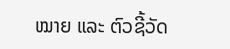ໝາຍ ແລະ ຕົວຊີ້ວັດ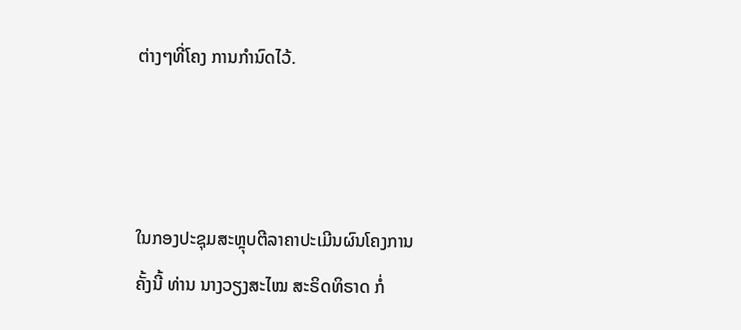ຕ່າງໆທີ່ໂຄງ ການກໍານົດໄວ້.



ໃນກອງປະຊຸມສະຫຼຸບຕີລາຄາປະເມີນຜົນໂຄງການ ຄັ້ງນີ້ ທ່ານ ນາງວຽງສະໄໝ ສະຣິດທິຣາດ ກໍ່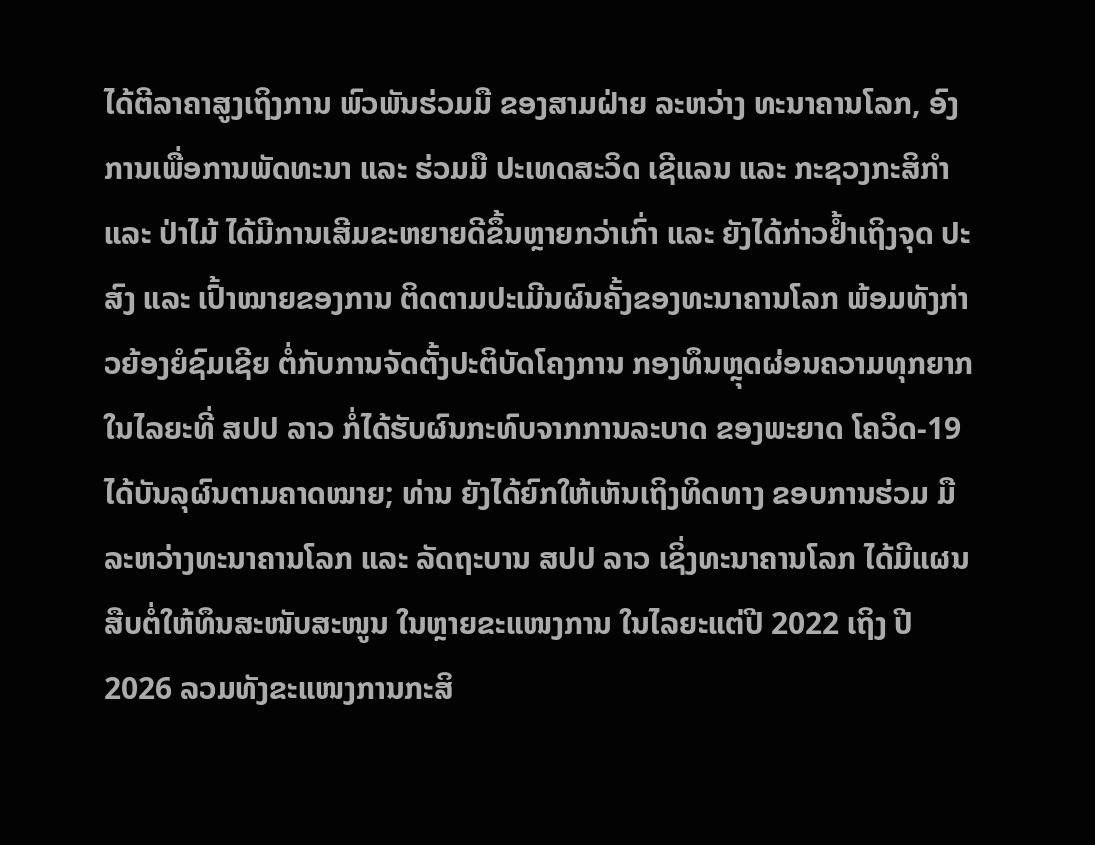ໄດ້ຕີລາຄາສູງເຖິງການ ພົວພັນຮ່ວມມື ຂອງສາມຝ່າຍ ລະຫວ່າງ ທະນາຄານໂລກ, ອົງການເພື່ອການພັດທະນາ ແລະ ຮ່ວມມື ປະເທດສະວິດ ເຊີແລນ ແລະ ກະຊວງກະສິກໍາ ແລະ ປ່າໄມ້ ໄດ້ມີການເສີມຂະຫຍາຍດີຂຶ້ນຫຼາຍກວ່າເກົ່າ ແລະ ຍັງໄດ້ກ່າວຢໍ້າເຖິງຈຸດ ປະສົງ ແລະ ເປົ້າໝາຍຂອງການ ຕິດຕາມປະເມີນຜົນຄັ້ງຂອງທະນາຄານໂລກ ພ້ອມທັງກ່າວຍ້ອງຍໍຊົມເຊີຍ ຕໍ່ກັບການຈັດຕັ້ງປະຕິບັດໂຄງການ ກອງທຶນຫຼຸດຜ່ອນຄວາມທຸກຍາກ ໃນໄລຍະທີ່ ສປປ ລາວ ກໍ່ໄດ້ຮັບຜົນກະທົບຈາກການລະບາດ ຂອງພະຍາດ ໂຄວິດ-19 ໄດ້ບັນລຸຜົນຕາມຄາດໝາຍ; ທ່ານ ຍັງໄດ້ຍົກໃຫ້ເຫັນເຖິງທິດທາງ ຂອບການຮ່ວມ ມື ລະຫວ່າງທະນາຄານໂລກ ແລະ ລັດຖະບານ ສປປ ລາວ ເຊິ່ງທະນາຄານໂລກ ໄດ້ມີແຜນສືບຕໍ່ໃຫ້ທຶນສະໜັບສະໜູນ ໃນຫຼາຍຂະແໜງການ ໃນໄລຍະແຕ່ປີ 2022 ເຖິງ ປີ 2026 ລວມທັງຂະແໜງການກະສິ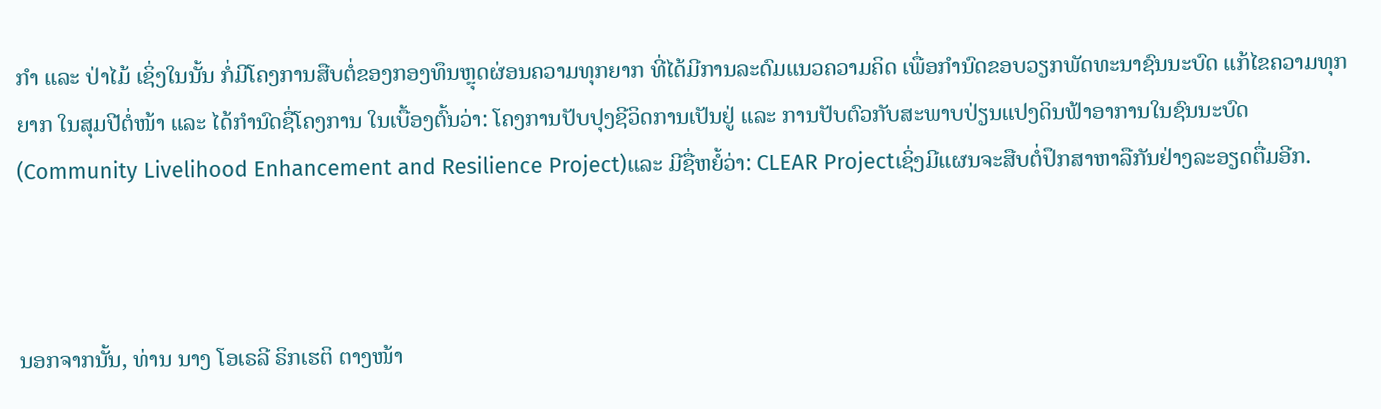ກໍາ ແລະ ປ່າໄມ້ ເຊິ່ງໃນນັ້ນ ກໍ່ມີໂຄງການສືບຕໍ່ຂອງກອງທຶນຫຼຸດຜ່ອນຄວາມທຸກຍາກ ທີ່ໄດ້ມີການລະດົມແນວຄວາມຄິດ ເພື່ອກໍານົດຂອບວຽກພັດທະນາຊົນນະບົດ ແກ້ໄຂຄວາມທຸກຍາກ ໃນສຸມປີຕໍ່ໜ້າ ແລະ ໄດ້ກໍານົດຊື່ໂຄງການ ໃນເບື້ອງຕົ້ນວ່າ: ໂຄງການປັບປຸງຊີວິດການເປັນຢູ່ ແລະ ການປັບຕົວກັບສະພາບປ່ຽນແປງດິນຟ້າອາການໃນຊົນນະບົດ (Community Livelihood Enhancement and Resilience Project)ແລະ ມີຊື່ຫຍໍ້ວ່າ: CLEAR Projectເຊິ່ງມີແຜນຈະສືບຕໍ່ປຶກສາຫາລືກັນຢ່າງລະອຽດຕື່ມອີກ.



ນອກຈາກນັ້ນ, ທ່ານ ນາງ ໂອເຣລີ ຣິກເຮຕິ ຕາງໜ້າ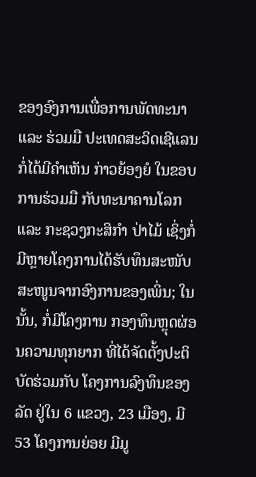ຂອງອົງການເພື່ອການພັດທະນາ ແລະ ຮ່ວມມື ປະເທດສະວິດເຊີແລນ ກໍ່ໄດ້ມີຄໍາເຫັນ ກ່າວຍ້ອງຍໍ ໃນຂອບການຮ່ວມມື ກັບທະນາຄານໂລກ ແລະ ກະຊວງກະສິກໍາ ປ່າໄມ້ ເຊິ່ງກໍ່ມີຫຼາຍໂຄງການໄດ້ຮັບທຶນສະໜັບສະໜູນຈາກອົງການຂອງເພິ່ນ; ໃນນັ້ນ, ກໍ່ມີໂຄງການ ກອງທຶນຫຼຸດຜ່ອນຄວາມທຸກຍາກ ທີ່ໄດ້ຈັດຕັ້ງປະຕິບັດຮ່ວມກັບ ໂຄງການລົງທຶນຂອງລັດ ຢູ່ໃນ 6 ແຂວງ, 23 ເມືອງ, ມີ 53 ໂຄງການຍ່ອຍ ມີມູ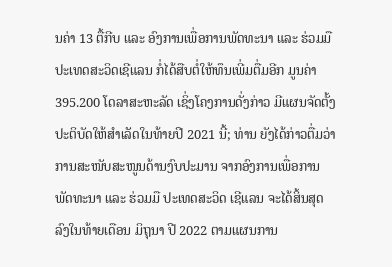ນຄ່າ 13 ຕື້ກີບ ແລະ ອົງການເພື່ອການພັດທະນາ ແລະ ຮ່ວມມື ປະເທດສະວິດເຊີແລນ ກໍ່ໄດ້ສືບຕໍ່ໃຫ້ທຶນເພີ່ມຕື່ມອີກ ມູນຄ່າ 395.200 ໂດລາສະຫະລັດ ເຊິ່ງໂຄງການດັ່ງກ່າວ ມີແຜນຈັດຕັ້ງປະຕິບັດໃຫ້ສໍາເລັດໃນທ້າຍປີ 2021 ນີ້; ທ່ານ ຍັງໄດ້ກ່າວຕື່ມວ່າ ການສະໜັບສະໜູນດ້ານງົບປະມານ ຈາກອົງການເພື່ອການພັດທະນາ ແລະ ຮ່ວມມື ປະເທດສະວິດ ເຊີແລນ ຈະໄດ້ສິ້ນສຸດລົງໃນທ້າຍເດືອນ ມິຖຸນາ ປີ 2022 ຕາມແຜນການ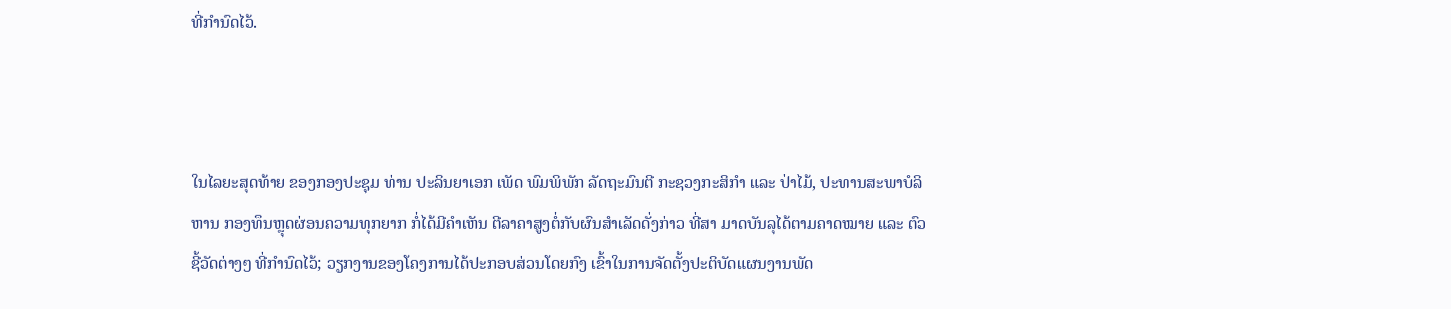ທີ່ກໍານົດໄວ້.



ໃນໄລຍະສຸດທ້າຍ ຂອງກອງປະຊຸມ ທ່ານ ປະລິນຍາເອກ ເພັດ ພົມພິພັກ ລັດຖະມົນຕີ ກະຊວງກະສິກໍາ ແລະ ປ່າໄມ້, ປະທານສະພາບໍລິຫານ ກອງທຶນຫຼຸດຜ່ອນຄວາມທຸກຍາກ ກໍ່ໄດ້ມີຄໍາເຫັນ ຕີລາຄາສູງຕໍ່ກັບຜົນສໍາເລັດດັ່ງກ່າວ ທີ່ສາ ມາດບັນລຸໄດ້ຕາມຄາດໝາຍ ແລະ ຕົວຊີ້ວັດຕ່າງໆ ທີ່ກໍານົດໄວ້; ວຽກງານຂອງໂຄງການໄດ້ປະກອບສ່ວນໂດຍກົງ ເຂົ້າໃນການຈັດຕັ້ງປະຕິບັດແຜນງານພັດ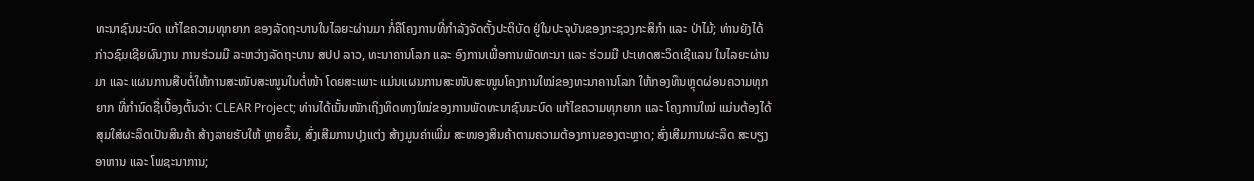ທະນາຊົນນະບົດ ແກ້ໄຂຄວາມທຸກຍາກ ຂອງລັດຖະບານໃນໄລຍະຜ່ານມາ ກໍ່ຄືໂຄງການທີ່ກໍາລັງຈັດຕັ້ງປະຕິບັດ ຢູ່ໃນປະຈຸບັນຂອງກະຊວງກະສິກໍາ ແລະ ປ່າໄມ້; ທ່ານຍັງໄດ້ກ່າວຊົມເຊີຍຜົນງານ ການຮ່ວມມື ລະຫວ່າງລັດຖະບານ ສປປ ລາວ, ທະນາຄານໂລກ ແລະ ອົງການເພື່ອການພັດທະນາ ແລະ ຮ່ວມມື ປະເທດສະວິດເຊີແລນ ໃນໄລຍະຜ່ານມາ ແລະ ແຜນການສືບຕໍ່ໃຫ້ການສະໜັບສະໜູນໃນຕໍ່ໜ້າ ໂດຍສະເພາະ ແມ່ນແຜນການສະໜັບສະໜູນໂຄງການໃໝ່ຂອງທະນາຄານໂລກ ໃຫ້ກອງທຶນຫຼຸດຜ່ອນຄວາມທຸກຍາກ ທີ່ກໍານົດຊື່ເບື້ອງຕົ້ນວ່າ: CLEAR Project; ທ່ານໄດ້ເນັ້ນໜັກເຖິງທິດທາງໃໝ່ຂອງການພັດທະນາຊົນນະບົດ ແກ້ໄຂຄວາມທຸກຍາກ ແລະ ໂຄງການໃໝ່ ແມ່ນຕ້ອງໄດ້ ສຸມໃສ່ຜະລິດເປັນສິນຄ້າ ສ້າງລາຍຮັບໃຫ້ ຫຼາຍຂຶ້ນ, ສົ່ງເສີມການປຸງແຕ່ງ ສ້າງມູນຄ່າເພີ່ມ ສະໜອງສິນຄ້າຕາມຄວາມຕ້ອງການຂອງຕະຫຼາດ; ສົ່ງເສີມການຜະລິດ ສະບຽງອາຫານ ແລະ ໂພຊະນາການ;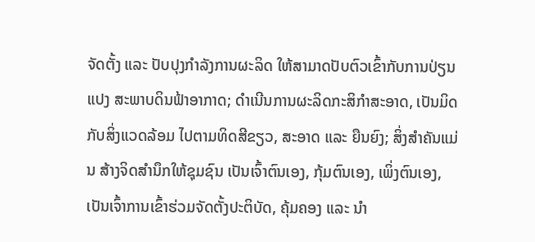ຈັດຕັ້ງ ແລະ ປັບປຸງກໍາລັງການຜະລິດ ໃຫ້ສາມາດປັບຕົວເຂົ້າກັບການປ່ຽນແປງ ສະພາບດິນຟ້າອາກາດ; ດໍາເນີນການຜະລິດກະສິກໍາສະອາດ, ເປັນມິດກັບສິ່ງແວດລ້ອມ ໄປຕາມທິດສີຂຽວ, ສະອາດ ແລະ ຍືນຍົງ; ສິ່ງສໍາຄັນແມ່ນ ສ້າງຈິດສໍານຶກໃຫ້ຊຸມຊົນ ເປັນເຈົ້າຕົນເອງ, ກຸ້ມຕົນເອງ, ເພິ່ງຕົນເອງ, ເປັນເຈົ້າການເຂົ້າຮ່ວມຈັດຕັ້ງປະຕິບັດ, ຄຸ້ມຄອງ ແລະ ນໍາ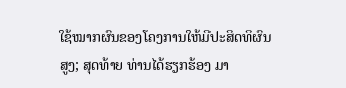ໃຊ້ໝາກຜົນຂອງໂຄງການໃຫ້ມີປະສິດທິຜົນສູງ; ສຸດທ້າຍ ທ່ານໄດ້ຮຽກຮ້ອງ ມາ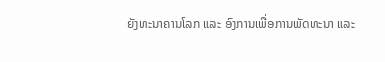ຍັງທະນາຄານໂລກ ແລະ ອົງການເພື່ອການພັດທະນາ ແລະ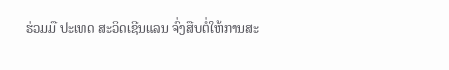ຮ່ວມມື ປະເທດ ສະວິດເຊີນແລນ ຈົ່ງສືບຕໍ່ໃຫ້ການສະ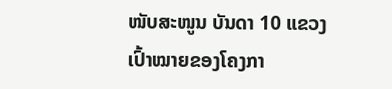ໜັບສະໜູນ ບັນດາ 10 ແຂວງເປົ້າໝາຍຂອງໂຄງກາ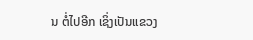ນ ຕໍ່ໄປອີກ ເຊິ່ງເປັນແຂວງ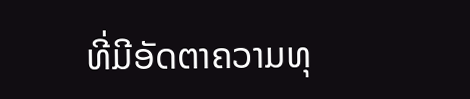ທີ່ມີອັດຕາຄວາມທຸ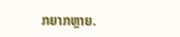ກຍາກຫຼາຍ.